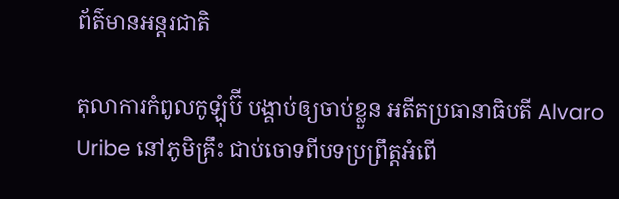ព័ត៌មានអន្តរជាតិ

តុលាការកំពូលកូឡុំប៊ី បង្គាប់ឲ្យចាប់ខ្លួន អតីតប្រធានាធិបតី Alvaro Uribe នៅភូមិគ្រឹះ ជាប់ចោទពីបទប្រព្រឹត្តអំពើ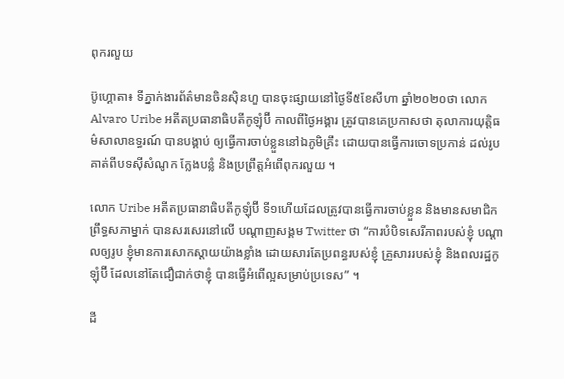ពុករលួយ

ប៊ូហ្គោតា៖ ទីភ្នាក់ងារព័ត៌មានចិនស៊ិនហួ បានចុះផ្សាយនៅថ្ងៃទី៥ខែសីហា ឆ្នាំ២០២០ថា លោក Alvaro Uribe អតីតប្រធានាធិបតីកូឡុំប៊ី កាលពីថ្ងៃអង្គារ ត្រូវបានគេប្រកាសថា តុលាការយុត្តិធម៌សាលាឧទ្ធរណ៍ បានបង្គាប់ ឲ្យធ្វើការចាប់ខ្លួននៅឯភូមិគ្រឹះ ដោយបានធ្វើការចោទប្រកាន់ ដល់រូបគាត់ពីបទស៊ីសំណូក ក្លែងបន្លំ និងប្រពឹ្រត្តអំពើពុករលួយ ។

លោក Uribe អតីតប្រធានាធិបតីកូឡុំប៊ី ទី១ហើយដែលត្រូវបានធ្វើការចាប់ខ្លួន និងមានសមាជិកព្រឹទ្ធសភាម្នាក់ បានសរសេរនៅលើ បណ្តាញសង្គម Twitter ថា “ការបំបិទសេរីភាពរបស់ខ្ញុំ បណ្តាលឲ្យរូប ខ្ញុំមានការសោកស្តាយយ៉ាងខ្លាំង ដោយសារតែប្រពន្ធរបស់ខ្ញុំ គ្រួសាររបស់ខ្ញុំ និងពលរដ្ឋកូឡុំប៊ី ដែលនៅតែជឿជាក់ថាខ្ញុំ បានធ្វើអំពើល្អសម្រាប់ប្រទេស” ។

ដី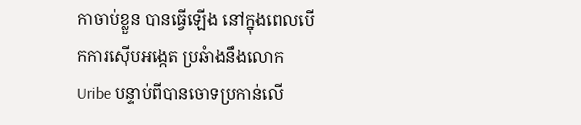កាចាប់ខ្លួន បានធ្វើឡើង នៅក្នុងពេលបើកការស៊ើបអង្កេត ប្រឆំាងនឹងលោក Uribe បន្ទាប់ពីបានចោទប្រកាន់លើ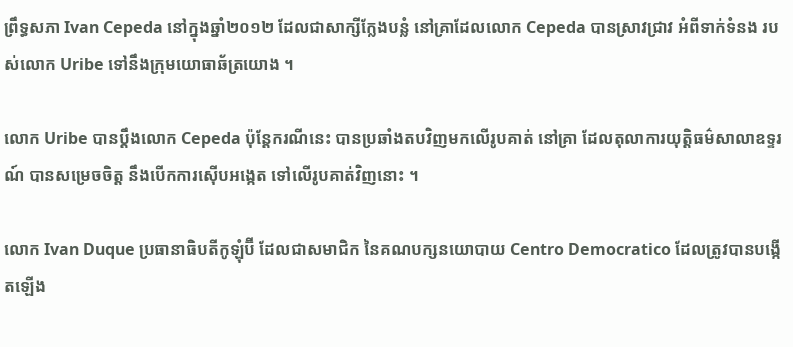ព្រឹទ្ធសភា Ivan Cepeda នៅក្នុងឆ្នាំ២០១២ ដែលជាសាក្សីក្លែងបន្លំ នៅគ្រាដែលលោក Cepeda បានស្រាវជ្រាវ អំពីទាក់ទំនង របស់លោក Uribe ទៅនឹងក្រុមយោធាឆ័ត្រយោង ។

លោក Uribe បានប្តឹងលោក Cepeda ប៉ុន្តែករណីនេះ បានប្រឆាំងតបវិញមកលើរូបគាត់ នៅគ្រា ដែលតុលាការយុត្តិធម៌សាលាឧទ្ទរណ៍ បានសម្រេចចិត្ត នឹងបើកការស៊ើបអង្កេត ទៅលើរូបគាត់វិញនោះ ។

លោក Ivan Duque ប្រធានាធិបតីកូឡុំប៊ី ដែលជាសមាជិក នៃគណបក្សនយោបាយ Centro Democratico ដែលត្រូវបានបង្កើតឡើង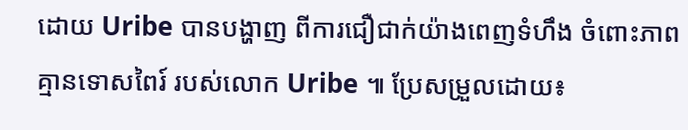ដោយ Uribe បានបង្ហាញ ពីការជឿជាក់យ៉ាងពេញទំហឹង ចំពោះភាពគ្មានទោសពៃរ៍ របស់លោក Uribe ៕ ប្រែសម្រួលដោយ៖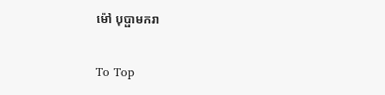ម៉ៅ បុប្ផាមករា

To Top